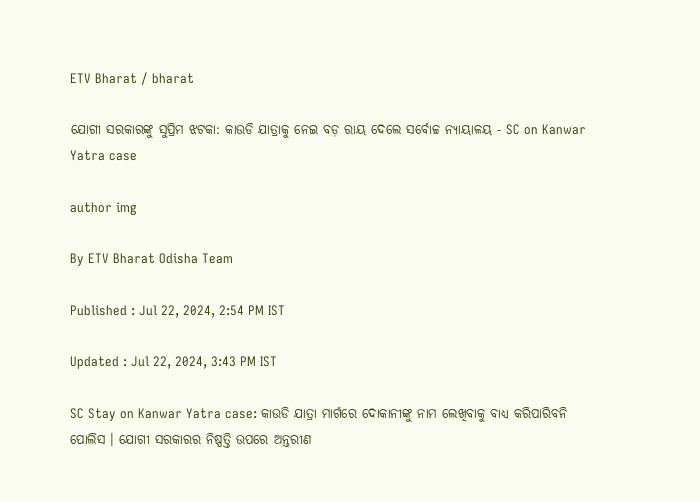ETV Bharat / bharat

ଯୋଗୀ ସରକାରଙ୍କୁ ସୁପ୍ରିମ ଝଟକା: କାଉଡି ଯାତ୍ରାକୁ ନେଇ ବଡ଼ ରାୟ ଦେଲେ ସର୍ବୋଚ୍ଚ ନ୍ୟାୟାଳୟ - SC on Kanwar Yatra case

author img

By ETV Bharat Odisha Team

Published : Jul 22, 2024, 2:54 PM IST

Updated : Jul 22, 2024, 3:43 PM IST

SC Stay on Kanwar Yatra case: କାଉଡି ଯାତ୍ରା ମାର୍ଗରେ ଦୋକାନୀଙ୍କୁ ନାମ ଲେଖିବାକୁ ବାଧ୍ୟ କରିପାରିବନି ପୋଲିସ । ଯୋଗୀ ସରକାରର ନିଷ୍ପତ୍ତି ଉପରେ ଅନ୍ତରୀଣ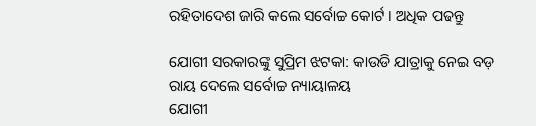ରହିତାଦେଶ ଜାରି କଲେ ସର୍ବୋଚ୍ଚ କୋର୍ଟ । ଅଧିକ ପଢନ୍ତୁ

ଯୋଗୀ ସରକାରଙ୍କୁ ସୁପ୍ରିମ ଝଟକା: କାଉଡି ଯାତ୍ରାକୁ ନେଇ ବଡ଼ ରାୟ ଦେଲେ ସର୍ବୋଚ୍ଚ ନ୍ୟାୟାଳୟ
ଯୋଗୀ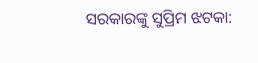ସରକାରଙ୍କୁ ସୁପ୍ରିମ ଝଟକା: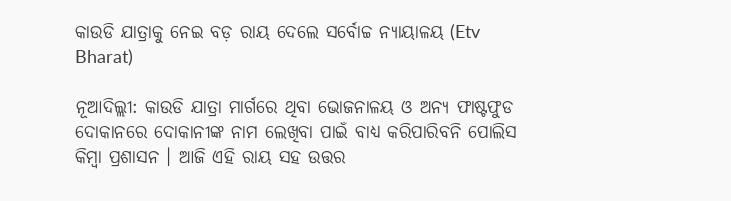କାଉଡି ଯାତ୍ରାକୁ ନେଇ ବଡ଼ ରାୟ ଦେଲେ ସର୍ବୋଚ୍ଚ ନ୍ୟାୟାଳୟ (Etv Bharat)

ନୂଆଦିଲ୍ଲୀ: କାଉଡି ଯାତ୍ରା ମାର୍ଗରେ ଥିବା ଭୋଜନାଳୟ ଓ ଅନ୍ୟ ଫାଷ୍ଟଫୁଡ ଦୋକାନରେ ଦୋକାନୀଙ୍କ ନାମ ଲେଖିବା ପାଇଁ ବାଧ୍ୟ କରିପାରିବନି ପୋଲିସ କିମ୍ବା ପ୍ରଶାସନ । ଆଜି ଏହି ରାୟ ସହ ଉତ୍ତର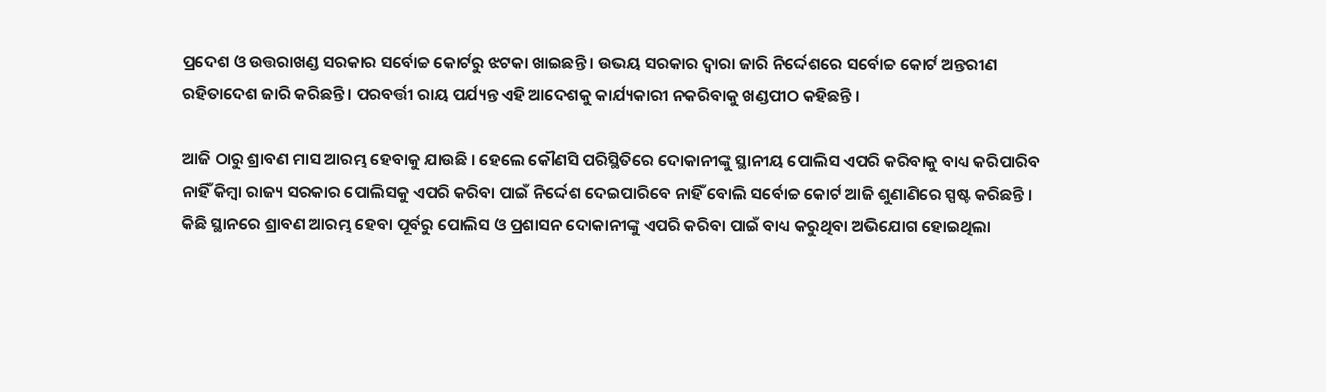ପ୍ରଦେଶ ଓ ଉତ୍ତରାଖଣ୍ଡ ସରକାର ସର୍ବୋଚ୍ଚ କୋର୍ଟରୁ ଝଟକା ଖାଇଛନ୍ତି । ଉଭୟ ସରକାର ଦ୍ବାରା ଜାରି ନିର୍ଦ୍ଦେଶରେ ସର୍ବୋଚ୍ଚ କୋର୍ଟ ଅନ୍ତରୀଣ ରହିତାଦେଶ ଜାରି କରିଛନ୍ତି । ପରବର୍ତ୍ତୀ ରାୟ ପର୍ଯ୍ୟନ୍ତ ଏହି ଆଦେଶକୁ କାର୍ଯ୍ୟକାରୀ ନକରିବାକୁ ଖଣ୍ଡପୀଠ କହିଛନ୍ତି ।

ଆଜି ଠାରୁ ଶ୍ରାବଣ ମାସ ଆରମ୍ଭ ହେବାକୁ ଯାଉଛି । ହେଲେ କୌଣସି ପରିସ୍ଥିତିରେ ଦୋକାନୀଙ୍କୁ ସ୍ଥାନୀୟ ପୋଲିସ ଏପରି କରିବାକୁ ବାଧ୍ୟ କରିପାରିବ ନାହିଁ କିମ୍ବା ରାଜ୍ୟ ସରକାର ପୋଲିସକୁ ଏପରି କରିବା ପାଇଁ ନିର୍ଦ୍ଦେଶ ଦେଇପାରିବେ ନାହିଁ ବୋଲି ସର୍ବୋଚ୍ଚ କୋର୍ଟ ଆଜି ଶୁଣାଣିରେ ସ୍ପଷ୍ଟ କରିଛନ୍ତି । କିଛି ସ୍ଥାନରେ ଶ୍ରାବଣ ଆରମ୍ଭ ହେବା ପୂର୍ବରୁ ପୋଲିସ ଓ ପ୍ରଶାସନ ଦୋକାନୀଙ୍କୁ ଏପରି କରିବା ପାଇଁ ବାଧ୍ୟ କରୁଥିବା ଅଭିଯୋଗ ହୋଇଥିଲା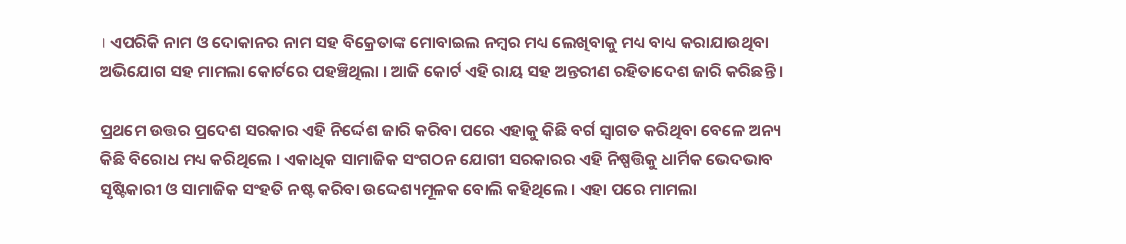। ଏପରିକି ନାମ ଓ ଦୋକାନର ନାମ ସହ ବିକ୍ରେତାଙ୍କ ମୋବାଇଲ ନମ୍ବର ମଧ୍ୟ ଲେଖିବାକୁ ମଧ୍ୟ ବାଧ୍ୟ କରାଯାଉଥିବା ଅଭିଯୋଗ ସହ ମାମଲା କୋର୍ଟରେ ପହଞ୍ଚିଥିଲା । ଆଜି କୋର୍ଟ ଏହି ରାୟ ସହ ଅନ୍ତରୀଣ ରହିତାଦେଶ ଜାରି କରିଛନ୍ତି ।

ପ୍ରଥମେ ଉତ୍ତର ପ୍ରଦେଶ ସରକାର ଏହି ନିର୍ଦ୍ଦେଶ ଜାରି କରିବା ପରେ ଏହାକୁ କିଛି ବର୍ଗ ସ୍ବାଗତ କରିଥିବା ବେଳେ ଅନ୍ୟ କିଛି ବିରୋଧ ମଧ୍ୟ କରିଥିଲେ । ଏକାଧିକ ସାମାଜିକ ସଂଗଠନ ଯୋଗୀ ସରକାରର ଏହି ନିଷ୍ପତ୍ତିକୁ ଧାର୍ମିକ ଭେଦଭାବ ସୃଷ୍ଟିକାରୀ ଓ ସାମାଜିକ ସଂହତି ନଷ୍ଟ କରିବା ଉଦ୍ଦେଶ୍ୟମୂଳକ ବୋଲି କହିଥିଲେ । ଏହା ପରେ ମାମଲା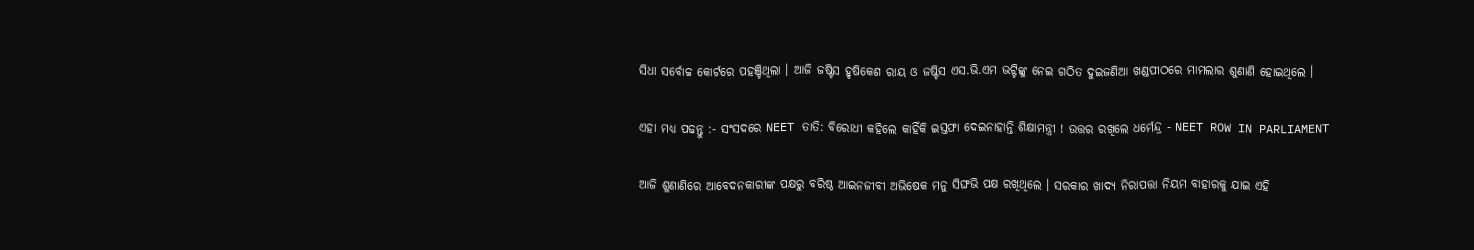ସିଧା ସର୍ବୋଚ୍ଚ କୋର୍ଟରେ ପହଞ୍ଚିଥିଲା । ଆଜି ଜଷ୍ଟିସ ହୃଷିକେଶ ରାୟ ଓ ଜଷ୍ଟିସ ଏସ.ଭି.ଏମ ଭଟ୍ଟିଙ୍କୁ ନେଇ ଗଠିତ ଦୁଇଜଣିଆ ଖଣ୍ଡପୀଠରେ ମାମଲାର ଶୁଣାଣି ହୋଇଥିଲେ ।

ଏହା ମଧ୍ୟ ପଢନ୍ତୁ :- ସଂସଦରେ NEET ତାତି: ବିରୋଧୀ କହିଲେ କାହିଁକି ଇସ୍ତଫା ଦେଇନାହାନ୍ତି ଶିକ୍ଷାମନ୍ତ୍ରୀ ! ଉତ୍ତର ରଖିଲେ ଧର୍ମେନ୍ଦ୍ର - NEET ROW IN PARLIAMENT

ଆଜି ଶୁଣାଣିରେ ଆବେଦନକାରୀଙ୍କ ପକ୍ଷରୁ ବରିଷ୍ଠ ଆଇନଜୀବୀ ଅଭିଷେକ ମନୁ ସିଙ୍ଘଭି ପକ୍ଷ ରଖିଥିଲେ । ସରକାର ଖାଦ୍ୟ ନିରାପତ୍ତା ନିୟମ ବାହାରକୁ ଯାଇ ଏହି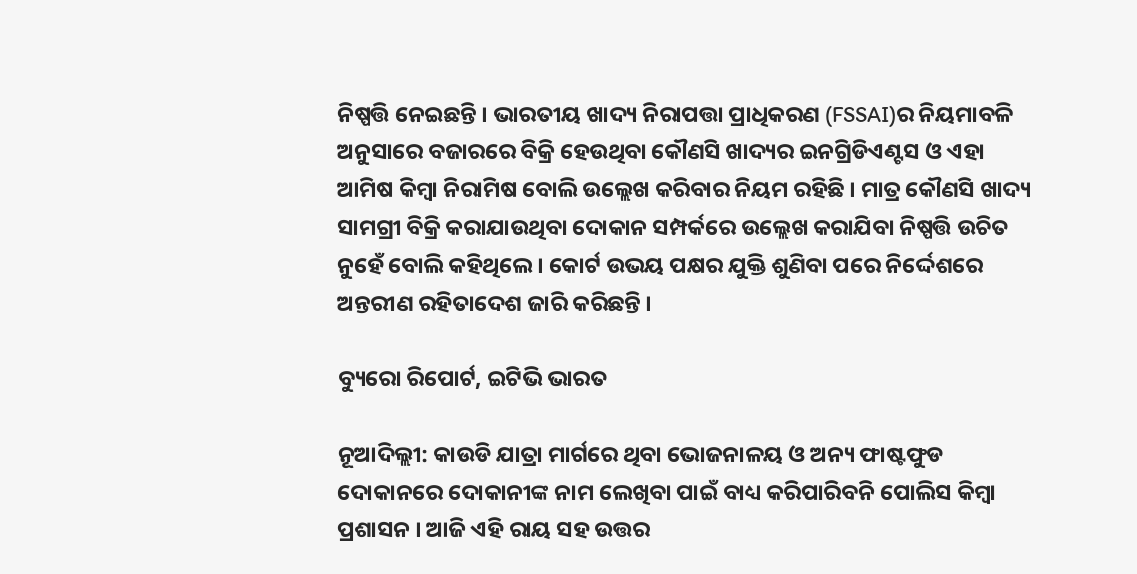ନିଷ୍ପତ୍ତି ନେଇଛନ୍ତି । ଭାରତୀୟ ଖାଦ୍ୟ ନିରାପତ୍ତା ପ୍ରାଧିକରଣ (FSSAI)ର ନିୟମାବଳି ଅନୁସାରେ ବଜାରରେ ବିକ୍ରି ହେଉଥିବା କୌଣସି ଖାଦ୍ୟର ଇନଗ୍ରିଡିଏଣ୍ଟସ ଓ ଏହା ଆମିଷ କିମ୍ବା ନିରାମିଷ ବୋଲି ଉଲ୍ଲେଖ କରିବାର ନିୟମ ରହିଛି । ମାତ୍ର କୌଣସି ଖାଦ୍ୟ ସାମଗ୍ରୀ ବିକ୍ରି କରାଯାଉଥିବା ଦୋକାନ ସମ୍ପର୍କରେ ଉଲ୍ଲେଖ କରାଯିବା ନିଷ୍ପତ୍ତି ଉଚିତ ନୁହେଁ ବୋଲି କହିଥିଲେ । କୋର୍ଟ ଉଭୟ ପକ୍ଷର ଯୁକ୍ତି ଶୁଣିବା ପରେ ନିର୍ଦ୍ଦେଶରେ ଅନ୍ତରୀଣ ରହିତାଦେଶ ଜାରି କରିଛନ୍ତି ।

ବ୍ୟୁରୋ ରିପୋର୍ଟ, ଇଟିଭି ଭାରତ

ନୂଆଦିଲ୍ଲୀ: କାଉଡି ଯାତ୍ରା ମାର୍ଗରେ ଥିବା ଭୋଜନାଳୟ ଓ ଅନ୍ୟ ଫାଷ୍ଟଫୁଡ ଦୋକାନରେ ଦୋକାନୀଙ୍କ ନାମ ଲେଖିବା ପାଇଁ ବାଧ୍ୟ କରିପାରିବନି ପୋଲିସ କିମ୍ବା ପ୍ରଶାସନ । ଆଜି ଏହି ରାୟ ସହ ଉତ୍ତର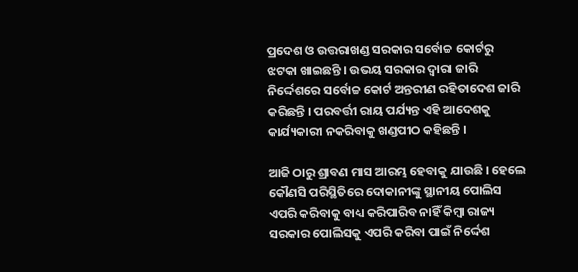ପ୍ରଦେଶ ଓ ଉତ୍ତରାଖଣ୍ଡ ସରକାର ସର୍ବୋଚ୍ଚ କୋର୍ଟରୁ ଝଟକା ଖାଇଛନ୍ତି । ଉଭୟ ସରକାର ଦ୍ବାରା ଜାରି ନିର୍ଦ୍ଦେଶରେ ସର୍ବୋଚ୍ଚ କୋର୍ଟ ଅନ୍ତରୀଣ ରହିତାଦେଶ ଜାରି କରିଛନ୍ତି । ପରବର୍ତ୍ତୀ ରାୟ ପର୍ଯ୍ୟନ୍ତ ଏହି ଆଦେଶକୁ କାର୍ଯ୍ୟକାରୀ ନକରିବାକୁ ଖଣ୍ଡପୀଠ କହିଛନ୍ତି ।

ଆଜି ଠାରୁ ଶ୍ରାବଣ ମାସ ଆରମ୍ଭ ହେବାକୁ ଯାଉଛି । ହେଲେ କୌଣସି ପରିସ୍ଥିତିରେ ଦୋକାନୀଙ୍କୁ ସ୍ଥାନୀୟ ପୋଲିସ ଏପରି କରିବାକୁ ବାଧ୍ୟ କରିପାରିବ ନାହିଁ କିମ୍ବା ରାଜ୍ୟ ସରକାର ପୋଲିସକୁ ଏପରି କରିବା ପାଇଁ ନିର୍ଦ୍ଦେଶ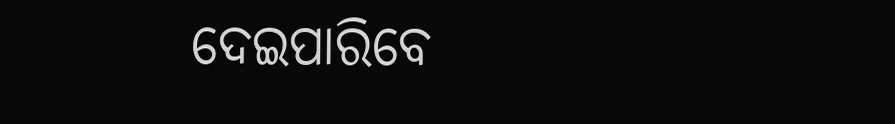ଦେଇପାରିବେ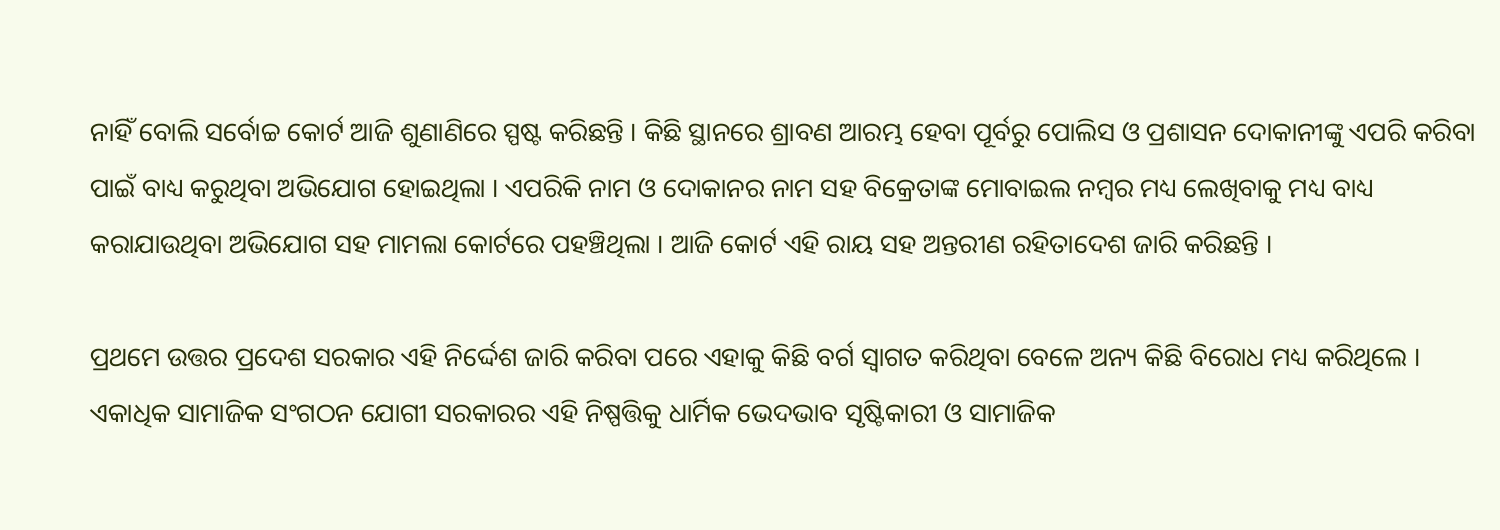ନାହିଁ ବୋଲି ସର୍ବୋଚ୍ଚ କୋର୍ଟ ଆଜି ଶୁଣାଣିରେ ସ୍ପଷ୍ଟ କରିଛନ୍ତି । କିଛି ସ୍ଥାନରେ ଶ୍ରାବଣ ଆରମ୍ଭ ହେବା ପୂର୍ବରୁ ପୋଲିସ ଓ ପ୍ରଶାସନ ଦୋକାନୀଙ୍କୁ ଏପରି କରିବା ପାଇଁ ବାଧ୍ୟ କରୁଥିବା ଅଭିଯୋଗ ହୋଇଥିଲା । ଏପରିକି ନାମ ଓ ଦୋକାନର ନାମ ସହ ବିକ୍ରେତାଙ୍କ ମୋବାଇଲ ନମ୍ବର ମଧ୍ୟ ଲେଖିବାକୁ ମଧ୍ୟ ବାଧ୍ୟ କରାଯାଉଥିବା ଅଭିଯୋଗ ସହ ମାମଲା କୋର୍ଟରେ ପହଞ୍ଚିଥିଲା । ଆଜି କୋର୍ଟ ଏହି ରାୟ ସହ ଅନ୍ତରୀଣ ରହିତାଦେଶ ଜାରି କରିଛନ୍ତି ।

ପ୍ରଥମେ ଉତ୍ତର ପ୍ରଦେଶ ସରକାର ଏହି ନିର୍ଦ୍ଦେଶ ଜାରି କରିବା ପରେ ଏହାକୁ କିଛି ବର୍ଗ ସ୍ବାଗତ କରିଥିବା ବେଳେ ଅନ୍ୟ କିଛି ବିରୋଧ ମଧ୍ୟ କରିଥିଲେ । ଏକାଧିକ ସାମାଜିକ ସଂଗଠନ ଯୋଗୀ ସରକାରର ଏହି ନିଷ୍ପତ୍ତିକୁ ଧାର୍ମିକ ଭେଦଭାବ ସୃଷ୍ଟିକାରୀ ଓ ସାମାଜିକ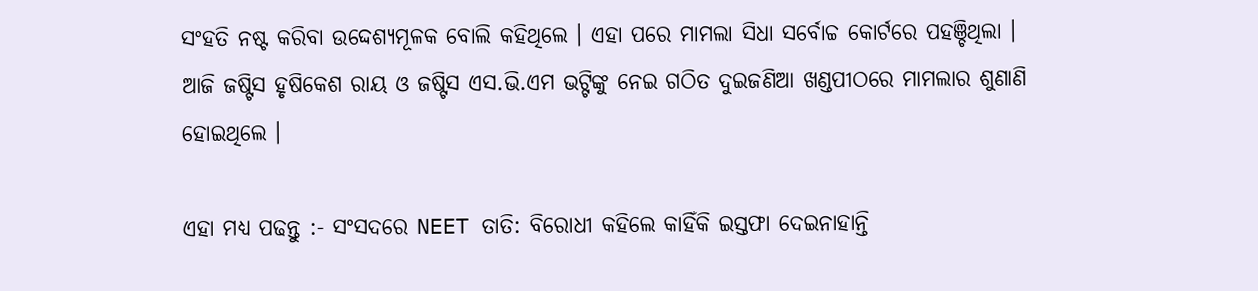ସଂହତି ନଷ୍ଟ କରିବା ଉଦ୍ଦେଶ୍ୟମୂଳକ ବୋଲି କହିଥିଲେ । ଏହା ପରେ ମାମଲା ସିଧା ସର୍ବୋଚ୍ଚ କୋର୍ଟରେ ପହଞ୍ଚିଥିଲା । ଆଜି ଜଷ୍ଟିସ ହୃଷିକେଶ ରାୟ ଓ ଜଷ୍ଟିସ ଏସ.ଭି.ଏମ ଭଟ୍ଟିଙ୍କୁ ନେଇ ଗଠିତ ଦୁଇଜଣିଆ ଖଣ୍ଡପୀଠରେ ମାମଲାର ଶୁଣାଣି ହୋଇଥିଲେ ।

ଏହା ମଧ୍ୟ ପଢନ୍ତୁ :- ସଂସଦରେ NEET ତାତି: ବିରୋଧୀ କହିଲେ କାହିଁକି ଇସ୍ତଫା ଦେଇନାହାନ୍ତି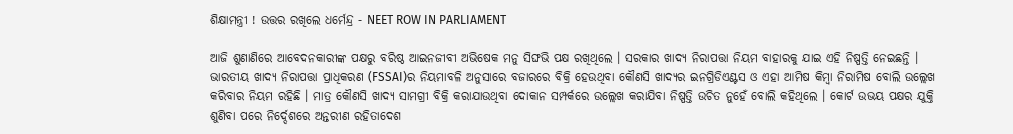ଶିକ୍ଷାମନ୍ତ୍ରୀ ! ଉତ୍ତର ରଖିଲେ ଧର୍ମେନ୍ଦ୍ର - NEET ROW IN PARLIAMENT

ଆଜି ଶୁଣାଣିରେ ଆବେଦନକାରୀଙ୍କ ପକ୍ଷରୁ ବରିଷ୍ଠ ଆଇନଜୀବୀ ଅଭିଷେକ ମନୁ ସିଙ୍ଘଭି ପକ୍ଷ ରଖିଥିଲେ । ସରକାର ଖାଦ୍ୟ ନିରାପତ୍ତା ନିୟମ ବାହାରକୁ ଯାଇ ଏହି ନିଷ୍ପତ୍ତି ନେଇଛନ୍ତି । ଭାରତୀୟ ଖାଦ୍ୟ ନିରାପତ୍ତା ପ୍ରାଧିକରଣ (FSSAI)ର ନିୟମାବଳି ଅନୁସାରେ ବଜାରରେ ବିକ୍ରି ହେଉଥିବା କୌଣସି ଖାଦ୍ୟର ଇନଗ୍ରିଡିଏଣ୍ଟସ ଓ ଏହା ଆମିଷ କିମ୍ବା ନିରାମିଷ ବୋଲି ଉଲ୍ଲେଖ କରିବାର ନିୟମ ରହିଛି । ମାତ୍ର କୌଣସି ଖାଦ୍ୟ ସାମଗ୍ରୀ ବିକ୍ରି କରାଯାଉଥିବା ଦୋକାନ ସମ୍ପର୍କରେ ଉଲ୍ଲେଖ କରାଯିବା ନିଷ୍ପତ୍ତି ଉଚିତ ନୁହେଁ ବୋଲି କହିଥିଲେ । କୋର୍ଟ ଉଭୟ ପକ୍ଷର ଯୁକ୍ତି ଶୁଣିବା ପରେ ନିର୍ଦ୍ଦେଶରେ ଅନ୍ତରୀଣ ରହିତାଦେଶ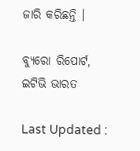ଜାରି କରିଛନ୍ତି ।

ବ୍ୟୁରୋ ରିପୋର୍ଟ, ଇଟିଭି ଭାରତ

Last Updated :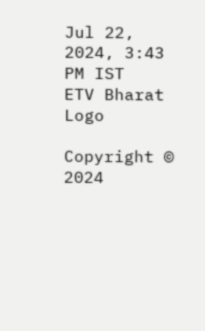Jul 22, 2024, 3:43 PM IST
ETV Bharat Logo

Copyright © 2024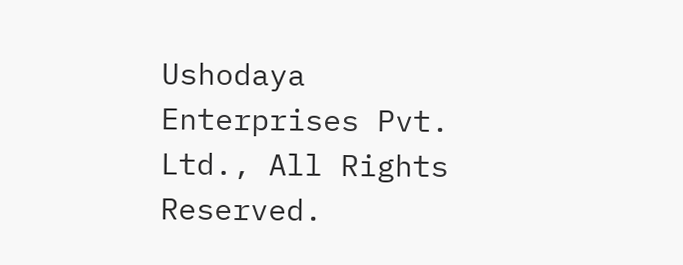Ushodaya Enterprises Pvt. Ltd., All Rights Reserved.